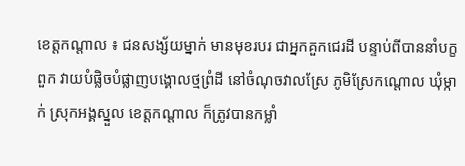ខេត្តកណ្តាល ៖ ជនសង្ស័យម្នាក់ មានមុខរបរ ជាអ្នកគួកជេរដី បន្ទាប់ពីបាននាំបក្ខពួក វាយបំផ្លិចបំផ្លាញបង្គោលថ្មព្រំដី នៅចំណុចវាលស្រែ ភូមិស្រែកណ្តោល ឃុំម្កាក់ ស្រុកអង្គស្នួល ខេត្តកណ្តាល ក៏ត្រូវបានកម្លាំ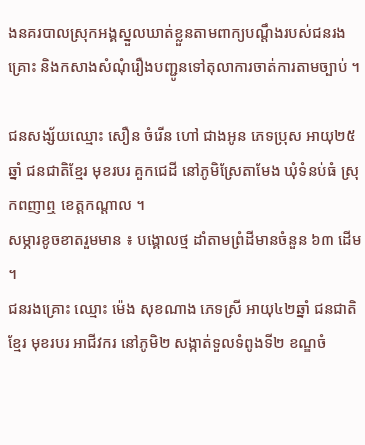ងនគរបាលស្រុកអង្គស្នួលឃាត់ខ្លួនតាមពាក្យបណ្តឹងរបស់ជនរងគ្រោះ និងកសាងសំណុំរឿងបញ្ជូនទៅតុលាការចាត់ការតាមច្បាប់ ។

ជនសង្ស័យឈ្មោះ សឿន ចំរើន ហៅ ជាងអូន ភេទប្រុស អាយុ២៥ឆ្នាំ ជនជាតិខ្មែរ មុខរបរ គួកជេដី នៅភូមិស្រែតាមែង ឃុំទំនប់ធំ ស្រុកពញាឮ ខេត្តកណ្តាល ។
សម្ភារខូចខាតរួមមាន ៖ បង្គោលថ្ម ដាំតាមព្រំដីមានចំនួន ៦៣ ដើម ។
ជនរងគ្រោះ ឈ្មោះ ម៉េង សុខណាង ភេទស្រី អាយុ៤២ឆ្នាំ ជនជាតិខ្មែរ មុខរបរ អាជីវករ នៅភូមិ២ សង្កាត់ទួលទំពូងទី២ ខណ្ឌចំ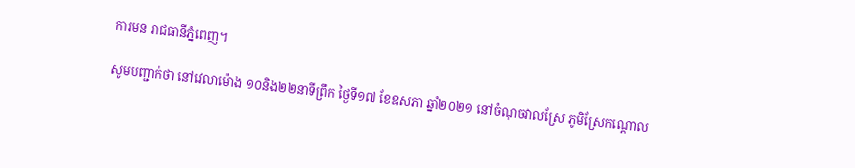ការមន រាជធានីភ្នំពេញ។

សូមបញ្ជាក់ថា នៅវេលាម៉ោង ១០និង២២នាទីព្រឹក ថ្ងៃទី១៧ ខែឧសភា ឆ្នាំ២០២១ នៅចំណុចវាលស្រែ ភូមិស្រែកណ្តោល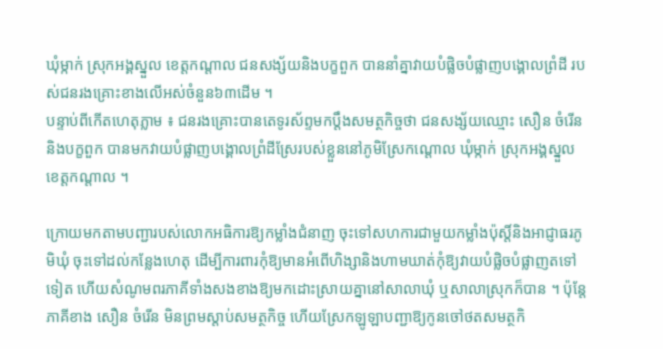ឃុំម្កាក់ ស្រុកអង្គស្នួល ខេត្តកណ្តាល ជនសង្ស័យនិងបក្ខពួក បាននាំគ្នាវាយបំផ្លិចបំផ្លាញបង្គោលព្រំដី របស់ជនរងគ្រោះខាងលើអស់ចំនួន៦៣ដើម ។
បន្ទាប់ពីកើតហេតុភ្លាម ៖ ជនរងគ្រោះបានតេទូរស័ព្ទមកប្តឹងសមត្ថកិច្ចថា ជនសង្ស័យឈ្មោះ សឿន ចំរើន និងបក្ខពួក បានមកវាយបំផ្លាញបង្គោលព្រំដីស្រែរបស់ខ្លួននៅភូមិស្រែកណ្តោល ឃុំម្កាក់ ស្រុកអង្គស្នួល ខេត្តកណ្តាល ។

ក្រោយមកតាមបញ្ជារបស់លោកអធិការឱ្យកម្លាំងជំនាញ ចុះទៅសហការជាមួយកម្លាំងប៉ុស្តិ៍និងអាជ្ញាធរភូមិឃុំ ចុះទៅដល់កន្លែងហេតុ ដើម្បីការពារកុំឱ្យមានអំពើហិង្សានិងហាមឃាត់កុំឱ្យវាយបំផ្លិចបំផ្លាញតទៅទៀត ហើយសំណូមពរភាគីទាំងសងខាងឱ្យមកដោះស្រាយគ្នានៅសាលាឃុំ ឬសាលាស្រុកក៏បាន ។ ប៉ុន្តែភាគីខាង សឿន ចំរើន មិនព្រមស្តាប់សមត្ថកិច្ច ហើយស្រែកឡូឡាបញ្ជាឱ្យកូនចៅថតសមត្ថកិ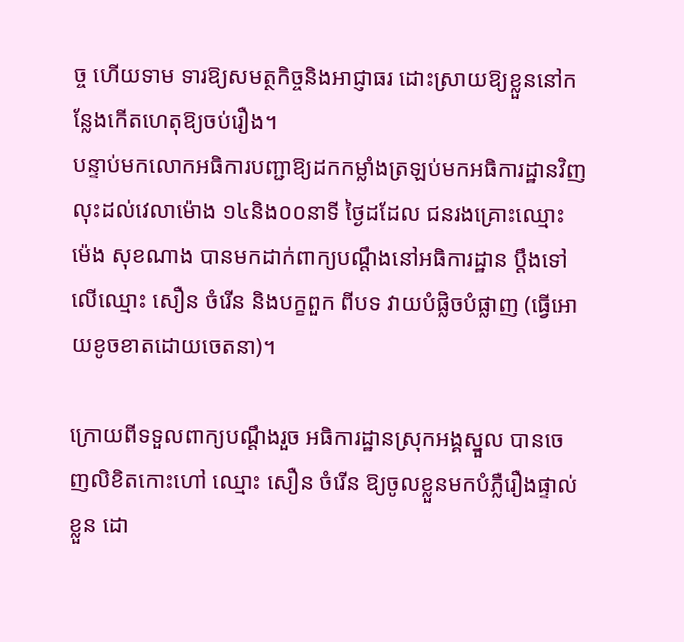ច្ច ហើយទាម ទារឱ្យសមត្ថកិច្ចនិងអាជ្ញាធរ ដោះស្រាយឱ្យខ្លួននៅកន្លែងកើតហេតុឱ្យចប់រឿង។
បន្ទាប់មកលោកអធិការបញ្ជាឱ្យដកកម្លាំងត្រឡប់មកអធិការដ្ឋានវិញ លុះដល់វេលាម៉ោង ១៤និង០០នាទី ថ្ងៃដដែល ជនរងគ្រោះឈ្មោះ ម៉េង សុខណាង បានមកដាក់ពាក្យបណ្តឹងនៅអធិការដ្ឋាន ប្តឹងទៅលើឈ្មោះ សឿន ចំរើន និងបក្ខពួក ពីបទ វាយបំផ្លិចបំផ្លាញ (ធ្វើអោយខូចខាតដោយចេតនា)។

ក្រោយពីទទួលពាក្យបណ្តឹងរួច អធិការដ្ឋានស្រុកអង្គស្នួល បានចេញលិខិតកោះហៅ ឈ្មោះ សឿន ចំរើន ឱ្យចូលខ្លួនមកបំភ្លឺរឿងផ្ទាល់ខ្លួន ដោ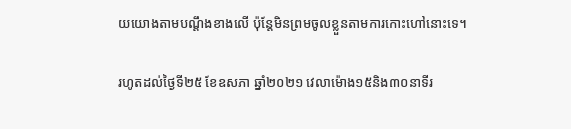យយោងតាមបណ្តឹងខាងលើ ប៉ុន្តែមិនព្រមចូលខ្លួនតាមការកោះហៅនោះទេ។

រហូតដល់ថ្ងៃទី២៥ ខែឧសភា ឆ្នាំ២០២១ វេលាម៉ោង១៥និង៣០នាទីរ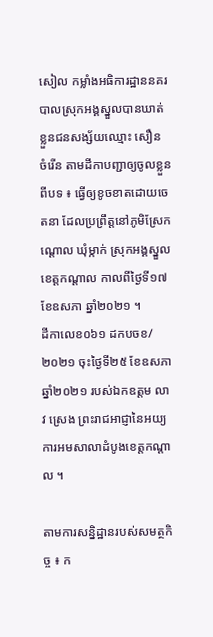សៀល កម្លាំងអធិការដ្ឋាននគរបាលស្រុកអង្គស្នួលបានឃាត់ខ្លួនជនសង្ស័យឈ្មោះ សឿន ចំរើន តាមដីកាបញ្ជាឲ្យចូលខ្លួន ពីបទ ៖ ធ្វើឲ្យខូចខាតដោយចេតនា ដែលប្រព្រឹត្តនៅភូមិស្រែកណ្ដោល ឃុំម្កាក់ ស្រុកអង្គស្នួល ខេត្តកណ្ដាល កាលពីថ្ងៃទី១៧ ខែឧសភា ឆ្នាំ២០២១ ។
ដីកាលេខ០៦១ ដកបចខ/២០២១ ចុះថ្ងៃទី២៥ ខែឧសភា ឆ្នាំ២០២១ របស់ឯកឧត្ដម លាវ ស្រេង ព្រះរាជអាជ្ញានៃអយ្យការអមសាលាដំបូងខេត្តកណ្ដាល ។

តាមការសន្និដ្ឋានរបស់សមត្ថកិច្ច ៖ ក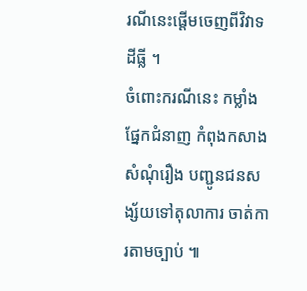រណីនេះផ្តើមចេញពីវិវាទដីធ្លី ។
ចំពោះករណីនេះ កម្លាំងផ្នែកជំនាញ កំពុងកសាងសំណុំរឿង បញ្ជូនជនសង្ស័យទៅតុលាការ ចាត់ការតាមច្បាប់ ៕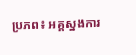ប្រភព៖ អគ្គស្នងការ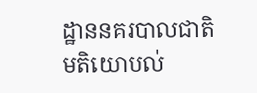ដ្ឋាននគរបាលជាតិ
មតិយោបល់